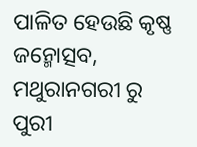ପାଳିତ ହେଉଛି କୃଷ୍ଣ ଜନ୍ମୋତ୍ସବ, ମଥୁରାନଗରୀ ରୁ ପୁରୀ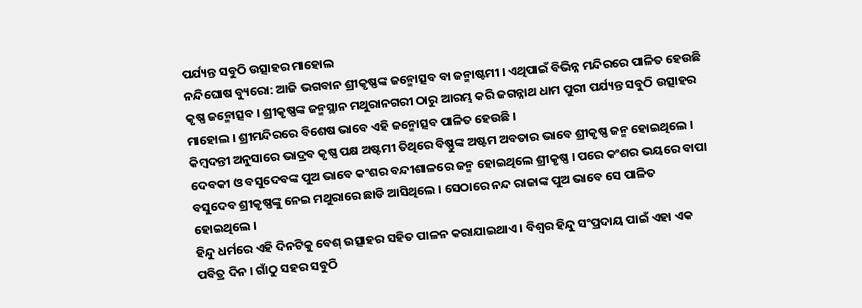ପର୍ଯ୍ୟନ୍ତ ସବୁଠି ଉତ୍ସାହର ମାହୋଲ
ନନ୍ଦିଘୋଷ ବ୍ୟୁରୋ: ଆଜି ଭଗବାନ ଶ୍ରୀକୃଷ୍ଣଙ୍କ ଜନ୍ମୋତ୍ସବ ବା ଜନ୍ମାଷ୍ଟମୀ । ଏଥିପାଇଁ ବିଭିନ୍ନ ମନ୍ଦିରରେ ପାଳିତ ହେଉଛି କୃଷ୍ଣ ଜନ୍ମୋତ୍ସବ । ଶ୍ରୀକୃଷ୍ଣଙ୍କ ଜନ୍ମସ୍ଥାନ ମଥୁରାନଗରୀ ଠାରୁ ଆରମ୍ଭ କରି ଜଗନ୍ନାଥ ଧାମ ପୁରୀ ପର୍ଯ୍ୟନ୍ତ ସବୁଠି ଉତ୍ସାହର ମାହୋଲ । ଶ୍ରୀମନ୍ଦିରରେ ବିଶେଷ ଭାବେ ଏହି ଜନ୍ମୋତ୍ସବ ପାଳିତ ହେଉଛି ।
କିମ୍ବଦନ୍ତୀ ଅନୁସାରେ ଭାଦ୍ରବ କୃଷ୍ଣ ପକ୍ଷ ଅଷ୍ଟମୀ ତିଥିରେ ବିଷ୍ଣୁଙ୍କ ଅଷ୍ଟମ ଅବତାର ଭାବେ ଶ୍ରୀକୃଷ୍ଣ ଜନ୍ମ ହୋଇଥିଲେ । ଦେବକୀ ଓ ବସୁଦେବଙ୍କ ପୁଅ ଭାବେ କଂଶର ବନ୍ଦୀଶାଳରେ ଜନ୍ମ ହୋଇଥିଲେ ଶ୍ରୀକୃଷ୍ଣ । ପରେ କଂଶର ଭୟରେ ବାପା ବସୁଦେବ ଶ୍ରୀକୃଷ୍ଣଙ୍କୁ ନେଇ ମଥୁରାରେ ଛାଡି ଆସିଥିଲେ । ସେଠାରେ ନନ୍ଦ ରାଜାଙ୍କ ପୁଅ ଭାବେ ସେ ପାଳିତ ହୋଇଥିଲେ ।
ହିନ୍ଦୁ ଧର୍ମରେ ଏହି ଦିନଟିକୁ ବେଶ୍ ଉତ୍ସାହର ସହିତ ପାଳନ କରାଯାଇଥାଏ । ବିଶ୍ବର ହିନ୍ଦୁ ସଂପ୍ରଦାୟ ପାଇଁ ଏହା ଏକ ପବିତ୍ର ଦିନ । ଗାଁଠୁ ସହର ସବୁଠି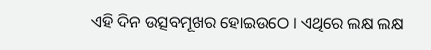ଏହି ଦିନ ଉତ୍ସବମୂଖର ହୋଇଉଠେ । ଏଥିରେ ଲକ୍ଷ ଲକ୍ଷ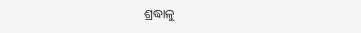ଶ୍ରଦ୍ଧାଳୁ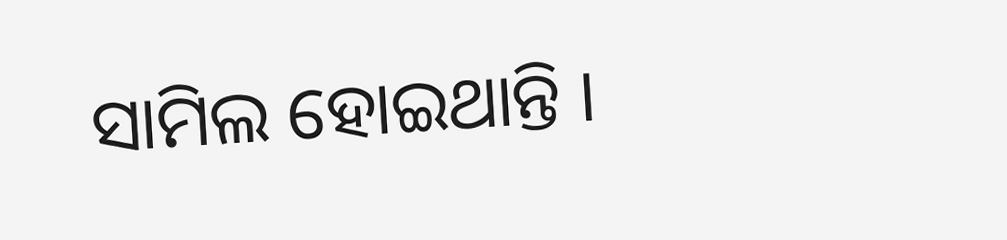ସାମିଲ ହୋଇଥାନ୍ତି ।